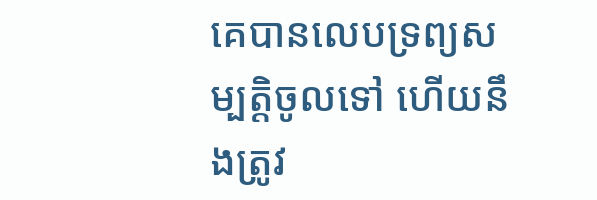គេបានលេបទ្រព្យសម្បត្តិចូលទៅ ហើយនឹងត្រូវ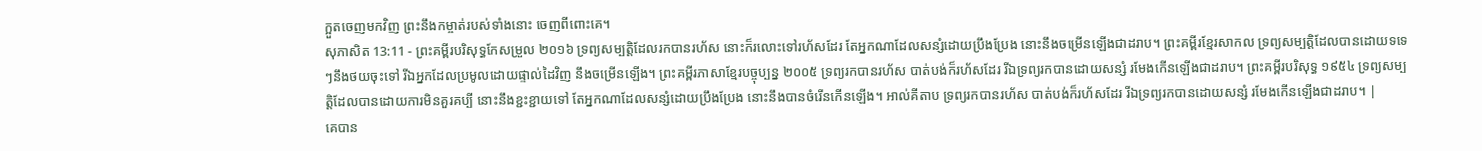ក្អួតចេញមកវិញ ព្រះនឹងកម្ចាត់របស់ទាំងនោះ ចេញពីពោះគេ។
សុភាសិត 13:11 - ព្រះគម្ពីរបរិសុទ្ធកែសម្រួល ២០១៦ ទ្រព្យសម្បត្តិដែលរកបានរហ័ស នោះក៏រលោះទៅរហ័សដែរ តែអ្នកណាដែលសន្សំដោយប្រឹងប្រែង នោះនឹងចម្រើនឡើងជាដរាប។ ព្រះគម្ពីរខ្មែរសាកល ទ្រព្យសម្បត្តិដែលបានដោយទទេៗនឹងថយចុះទៅ រីឯអ្នកដែលប្រមូលដោយផ្ទាល់ដៃវិញ នឹងចម្រើនឡើង។ ព្រះគម្ពីរភាសាខ្មែរបច្ចុប្បន្ន ២០០៥ ទ្រព្យរកបានរហ័ស បាត់បង់ក៏រហ័សដែរ រីឯទ្រព្យរកបានដោយសន្សំ រមែងកើនឡើងជាដរាប។ ព្រះគម្ពីរបរិសុទ្ធ ១៩៥៤ ទ្រព្យសម្បត្តិដែលបានដោយការមិនគួរគប្បី នោះនឹងខ្ជះខ្ជាយទៅ តែអ្នកណាដែលសន្សំដោយប្រឹងប្រែង នោះនឹងបានចំរើនកើនឡើង។ អាល់គីតាប ទ្រព្យរកបានរហ័ស បាត់បង់ក៏រហ័សដែរ រីឯទ្រព្យរកបានដោយសន្សំ រមែងកើនឡើងជាដរាប។ |
គេបាន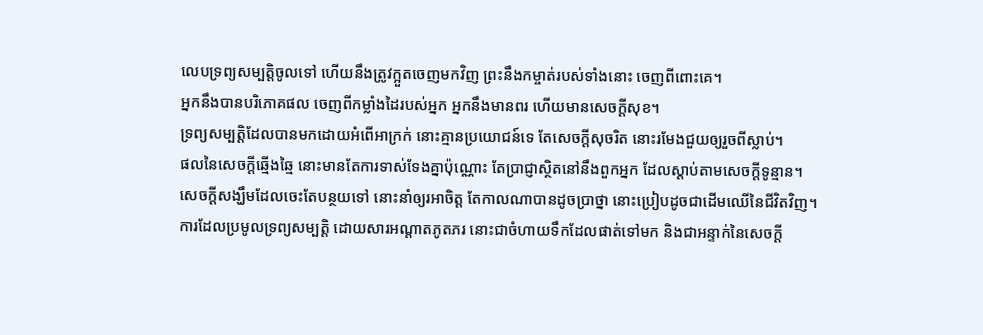លេបទ្រព្យសម្បត្តិចូលទៅ ហើយនឹងត្រូវក្អួតចេញមកវិញ ព្រះនឹងកម្ចាត់របស់ទាំងនោះ ចេញពីពោះគេ។
អ្នកនឹងបានបរិភោគផល ចេញពីកម្លាំងដៃរបស់អ្នក អ្នកនឹងមានពរ ហើយមានសេចក្ដីសុខ។
ទ្រព្យសម្បត្តិដែលបានមកដោយអំពើអាក្រក់ នោះគ្មានប្រយោជន៍ទេ តែសេចក្ដីសុចរិត នោះរមែងជួយឲ្យរួចពីស្លាប់។
ផលនៃសេចក្ដីឆ្មើងឆ្មៃ នោះមានតែការទាស់ទែងគ្នាប៉ុណ្ណោះ តែប្រាជ្ញាស្ថិតនៅនឹងពួកអ្នក ដែលស្តាប់តាមសេចក្ដីទូន្មាន។
សេចក្ដីសង្ឃឹមដែលចេះតែបន្ថយទៅ នោះនាំឲ្យរអាចិត្ត តែកាលណាបានដូចប្រាថ្នា នោះប្រៀបដូចជាដើមឈើនៃជីវិតវិញ។
ការដែលប្រមូលទ្រព្យសម្បត្តិ ដោយសារអណ្ដាតភូតភរ នោះជាចំហាយទឹកដែលផាត់ទៅមក និងជាអន្ទាក់នៃសេចក្ដី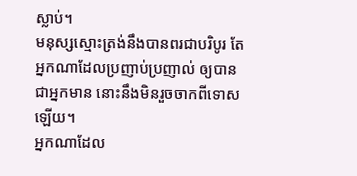ស្លាប់។
មនុស្សស្មោះត្រង់នឹងបានពរជាបរិបូរ តែអ្នកណាដែលប្រញាប់ប្រញាល់ ឲ្យបានជាអ្នកមាន នោះនឹងមិនរួចចាកពីទោសឡើយ។
អ្នកណាដែល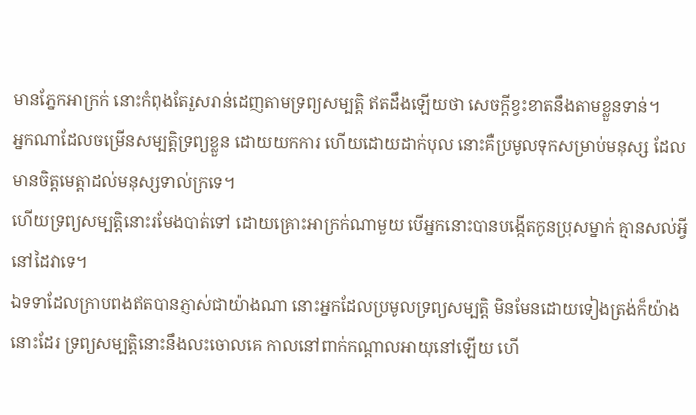មានភ្នែកអាក្រក់ នោះកំពុងតែរួសរាន់ដេញតាមទ្រព្យសម្បត្តិ ឥតដឹងឡើយថា សេចក្ដីខ្វះខាតនឹងតាមខ្លួនទាន់។
អ្នកណាដែលចម្រើនសម្បត្តិទ្រព្យខ្លួន ដោយយកការ ហើយដោយដាក់បុល នោះគឺប្រមូលទុកសម្រាប់មនុស្ស ដែលមានចិត្តមេត្តាដល់មនុស្សទាល់ក្រទេ។
ហើយទ្រព្យសម្បត្តិនោះរមែងបាត់ទៅ ដោយគ្រោះអាក្រក់ណាមួយ បើអ្នកនោះបានបង្កើតកូនប្រុសម្នាក់ គ្មានសល់អ្វីនៅដៃវាទេ។
ឯទទាដែលក្រាបពងឥតបានភ្ញាស់ជាយ៉ាងណា នោះអ្នកដែលប្រមូលទ្រព្យសម្បត្តិ មិនមែនដោយទៀងត្រង់ក៏យ៉ាងនោះដែរ ទ្រព្យសម្បត្តិនោះនឹងលះចោលគេ កាលនៅពាក់កណ្ដាលអាយុនៅឡើយ ហើ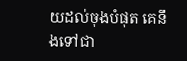យដល់ចុងបំផុត គេនឹងទៅជា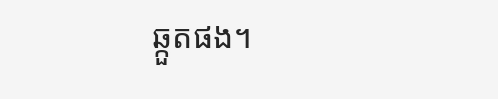ឆ្កួតផង។